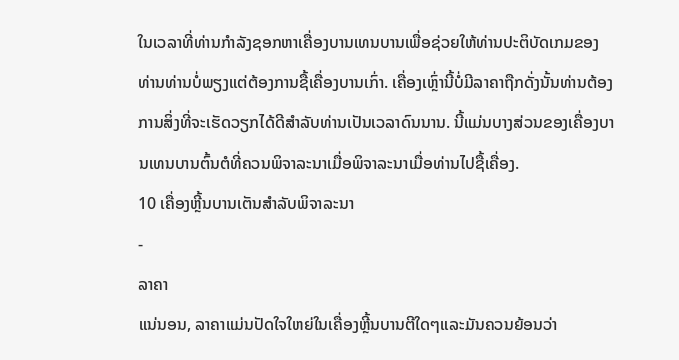ໃນເວລາທີ່ທ່ານກໍາລັງຊອກຫາເຄື່ອງບານເທນບານເພື່ອຊ່ວຍໃຫ້ທ່ານປະຕິບັດເກມຂອງທ່ານທ່ານບໍ່ພຽງແຕ່ຕ້ອງການຊື້ເຄື່ອງບານເກົ່າ. ເຄື່ອງເຫຼົ່ານີ້ບໍ່ມີລາຄາຖືກດັ່ງນັ້ນທ່ານຕ້ອງການສິ່ງທີ່ຈະເຮັດວຽກໄດ້ດີສໍາລັບທ່ານເປັນເວລາດົນນານ. ນີ້ແມ່ນບາງສ່ວນຂອງເຄື່ອງບານເທນບານຕົ້ນຕໍທີ່ຄວນພິຈາລະນາເມື່ອພິຈາລະນາເມື່ອທ່ານໄປຊື້ເຄື່ອງ.
10 ເຄື່ອງຫຼີ້ນບານເຕັນສໍາລັບພິຈາລະນາ
-
ລາຄາ
ແນ່ນອນ, ລາຄາແມ່ນປັດໃຈໃຫຍ່ໃນເຄື່ອງຫຼີ້ນບານຕີໃດໆແລະມັນຄວນຍ້ອນວ່າ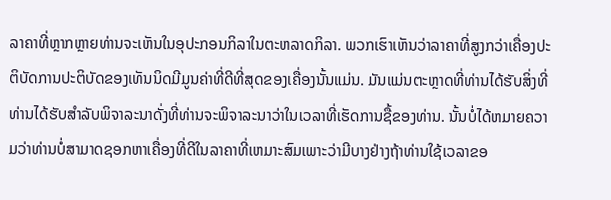ລາຄາທີ່ຫຼາກຫຼາຍທ່ານຈະເຫັນໃນອຸປະກອນກິລາໃນຕະຫລາດກິລາ. ພວກເຮົາເຫັນວ່າລາຄາທີ່ສູງກວ່າເຄື່ອງປະຕິບັດການປະຕິບັດຂອງເທັນນິດມີມູນຄ່າທີ່ດີທີ່ສຸດຂອງເຄື່ອງນັ້ນແມ່ນ. ມັນແມ່ນຕະຫຼາດທີ່ທ່ານໄດ້ຮັບສິ່ງທີ່ທ່ານໄດ້ຮັບສໍາລັບພິຈາລະນາດັ່ງທີ່ທ່ານຈະພິຈາລະນາວ່າໃນເວລາທີ່ເຮັດການຊື້ຂອງທ່ານ. ນັ້ນບໍ່ໄດ້ຫມາຍຄວາມວ່າທ່ານບໍ່ສາມາດຊອກຫາເຄື່ອງທີ່ດີໃນລາຄາທີ່ເຫມາະສົມເພາະວ່າມີບາງຢ່າງຖ້າທ່ານໃຊ້ເວລາຂອ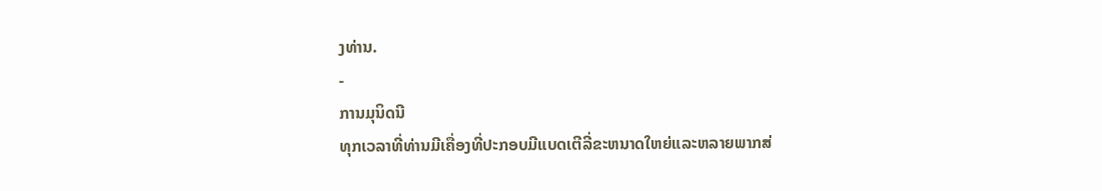ງທ່ານ.
-
ການມຸນິດນີ
ທຸກເວລາທີ່ທ່ານມີເຄື່ອງທີ່ປະກອບມີແບດເຕີລີ່ຂະຫນາດໃຫຍ່ແລະຫລາຍພາກສ່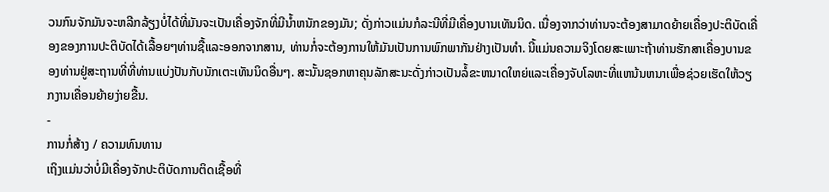ວນກົນຈັກມັນຈະຫລີກລ້ຽງບໍ່ໄດ້ທີ່ມັນຈະເປັນເຄື່ອງຈັກທີ່ມີນ້ຳຫນັກຂອງມັນ; ດັ່ງກ່າວແມ່ນກໍລະນີທີ່ມີເຄື່ອງບານເທັນນິດ. ເນື່ອງຈາກວ່າທ່ານຈະຕ້ອງສາມາດຍ້າຍເຄື່ອງປະຕິບັດເຄື່ອງຂອງການປະຕິບັດໄດ້ເລື້ອຍໆທ່ານຊື້ແລະອອກຈາກສານ, ທ່ານກໍ່ຈະຕ້ອງການໃຫ້ມັນເປັນການພົກພາກັນຢ່າງເປັນທໍາ. ນີ້ແມ່ນຄວາມຈິງໂດຍສະເພາະຖ້າທ່ານຮັກສາເຄື່ອງບານຂອງທ່ານຢູ່ສະຖານທີ່ທີ່ທ່ານແບ່ງປັນກັບນັກເຕະເທັນນິດອື່ນໆ. ສະນັ້ນຊອກຫາຄຸນລັກສະນະດັ່ງກ່າວເປັນລໍ້ຂະຫນາດໃຫຍ່ແລະເຄື່ອງຈັບໂລຫະທີ່ແຫນ້ນຫນາເພື່ອຊ່ວຍເຮັດໃຫ້ວຽກງານເຄື່ອນຍ້າຍງ່າຍຂື້ນ.
-
ການກໍ່ສ້າງ / ຄວາມທົນທານ
ເຖິງແມ່ນວ່າບໍ່ມີເຄື່ອງຈັກປະຕິບັດການຕິດເຊື້ອທີ່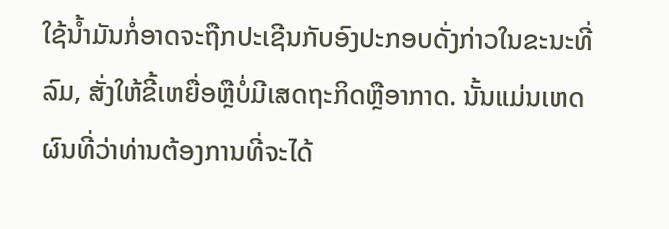ໃຊ້ນ້ຳມັນກໍ່ອາດຈະຖືກປະເຊີນກັບອົງປະກອບດັ່ງກ່າວໃນຂະນະທີ່ລົມ, ສັ່ງໃຫ້ຂີ້ເຫຍື່ອຫຼືບໍ່ມີເສດຖະກິດຫຼືອາກາດ. ນັ້ນແມ່ນເຫດຜົນທີ່ວ່າທ່ານຕ້ອງການທີ່ຈະໄດ້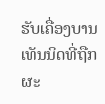ຮັບເຄື່ອງບານເທັນນິດທີ່ຖືກຜະ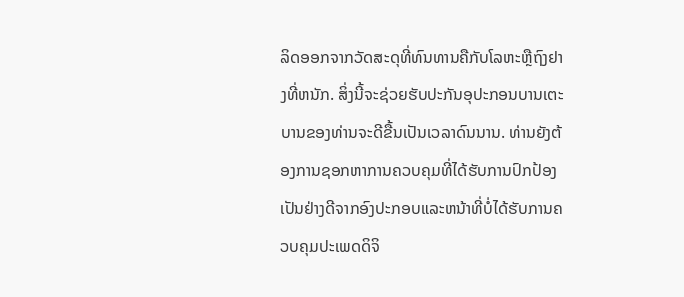ລິດອອກຈາກວັດສະດຸທີ່ທົນທານຄືກັບໂລຫະຫຼືຖົງຢາງທີ່ຫນັກ. ສິ່ງນີ້ຈະຊ່ວຍຮັບປະກັນອຸປະກອນບານເຕະບານຂອງທ່ານຈະດີຂື້ນເປັນເວລາດົນນານ. ທ່ານຍັງຕ້ອງການຊອກຫາການຄວບຄຸມທີ່ໄດ້ຮັບການປົກປ້ອງເປັນຢ່າງດີຈາກອົງປະກອບແລະຫນ້າທີ່ບໍ່ໄດ້ຮັບການຄວບຄຸມປະເພດດິຈິ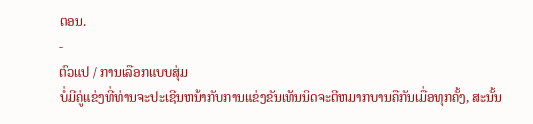ຕອນ.
-
ຕົວແປ / ການເລືອກແບບສຸ່ມ
ບໍ່ມີຄູ່ແຂ່ງທີ່ທ່ານຈະປະເຊີນຫນ້າກັບການແຂ່ງຂັນເທັນນິດຈະຕີຫມາກບານຄືກັນເມື່ອທຸກຄັ້ງ, ສະນັ້ນ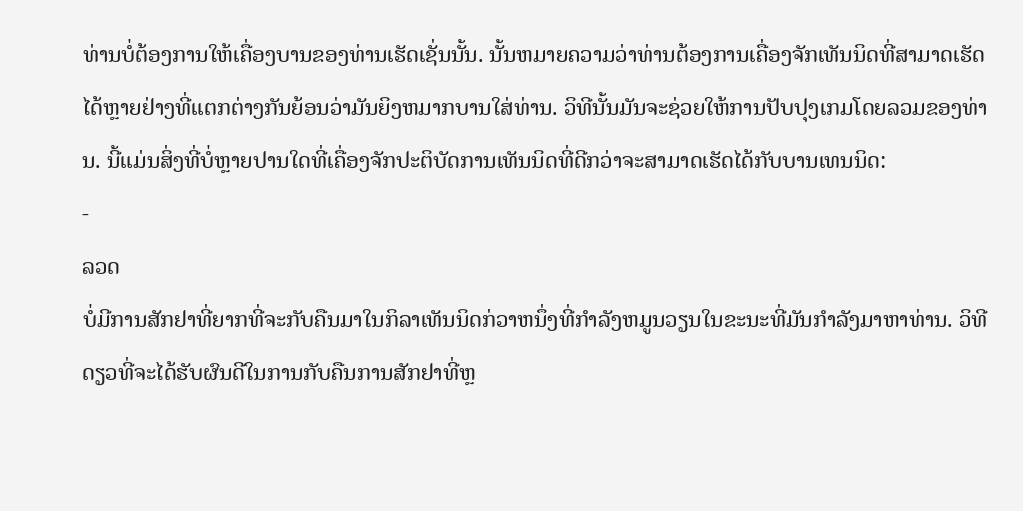ທ່ານບໍ່ຕ້ອງການໃຫ້ເຄື່ອງບານຂອງທ່ານເຮັດເຊັ່ນນັ້ນ. ນັ້ນຫມາຍຄວາມວ່າທ່ານຕ້ອງການເຄື່ອງຈັກເທັນນິດທີ່ສາມາດເຮັດໄດ້ຫຼາຍຢ່າງທີ່ແຕກຕ່າງກັນຍ້ອນວ່າມັນຍິງຫມາກບານໃສ່ທ່ານ. ວິທີນັ້ນມັນຈະຊ່ວຍໃຫ້ການປັບປຸງເກມໂດຍລວມຂອງທ່ານ. ນີ້ແມ່ນສິ່ງທີ່ບໍ່ຫຼາຍປານໃດທີ່ເຄື່ອງຈັກປະຕິບັດການເທັນນິດທີ່ດີກວ່າຈະສາມາດເຮັດໄດ້ກັບບານເທນນິດ:
-
ລວດ
ບໍ່ມີການສັກຢາທີ່ຍາກທີ່ຈະກັບຄືນມາໃນກິລາເທັນນິດກ່ວາຫນຶ່ງທີ່ກໍາລັງຫມູນວຽນໃນຂະນະທີ່ມັນກໍາລັງມາຫາທ່ານ. ວິທີດຽວທີ່ຈະໄດ້ຮັບຜົນດີໃນການກັບຄືນການສັກຢາທີ່ຫຼ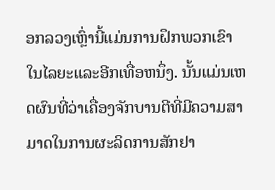ອກລວງເຫຼົ່ານີ້ແມ່ນການຝຶກພວກເຂົາໃນໄລຍະແລະອີກເທື່ອຫນຶ່ງ. ນັ້ນແມ່ນເຫດຜົນທີ່ວ່າເຄື່ອງຈັກບານຕີທີ່ມີຄວາມສາມາດໃນການຜະລິດການສັກຢາ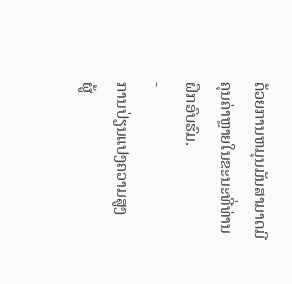ດ້ວຍການຫມຸນມັນສາມາດມີຄຸນຄ່າຫຼາຍໃນຂະນະທີ່ທ່ານຝຶກອົບຮົມ.
-
ການປ່ຽນແປງຄວາມສູງ
ຜູ້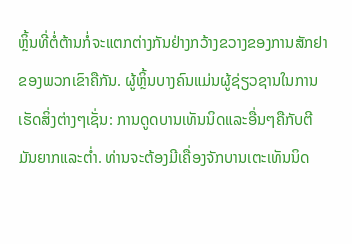ຫຼິ້ນທີ່ຕໍ່ຕ້ານກໍ່ຈະແຕກຕ່າງກັນຢ່າງກວ້າງຂວາງຂອງການສັກຢາຂອງພວກເຂົາຄືກັນ. ຜູ້ຫຼິ້ນບາງຄົນແມ່ນຜູ້ຊ່ຽວຊານໃນການເຮັດສິ່ງຕ່າງໆເຊັ່ນ: ການດູດບານເທັນນິດແລະອື່ນໆຄືກັບຕີມັນຍາກແລະຕ່ຳ. ທ່ານຈະຕ້ອງມີເຄື່ອງຈັກບານເຕະເທັນນິດ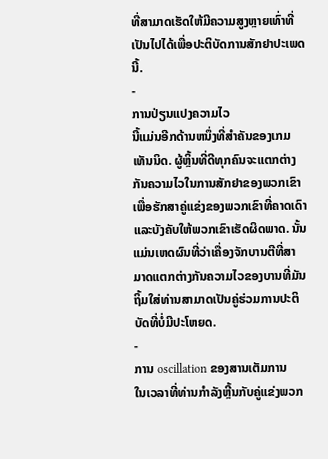ທີ່ສາມາດເຮັດໃຫ້ມີຄວາມສູງຫຼາຍເທົ່າທີ່ເປັນໄປໄດ້ເພື່ອປະຕິບັດການສັກຢາປະເພດນີ້.
-
ການປ່ຽນແປງຄວາມໄວ
ນີ້ແມ່ນອີກດ້ານຫນຶ່ງທີ່ສໍາຄັນຂອງເກມເທັນນິດ. ຜູ້ຫຼິ້ນທີ່ດີທຸກຄົນຈະແຕກຕ່າງກັນຄວາມໄວໃນການສັກຢາຂອງພວກເຂົາເພື່ອຮັກສາຄູ່ແຂ່ງຂອງພວກເຂົາທີ່ຄາດເດົາແລະບັງຄັບໃຫ້ພວກເຂົາເຮັດຜິດພາດ. ນັ້ນແມ່ນເຫດຜົນທີ່ວ່າເຄື່ອງຈັກບານຕີທີ່ສາມາດແຕກຕ່າງກັນຄວາມໄວຂອງບານທີ່ມັນຖິ້ມໃສ່ທ່ານສາມາດເປັນຄູ່ຮ່ວມການປະຕິບັດທີ່ບໍ່ມີປະໂຫຍດ.
-
ການ oscillation ຂອງສານເຕັມການ
ໃນເວລາທີ່ທ່ານກໍາລັງຫຼີ້ນກັບຄູ່ແຂ່ງພວກ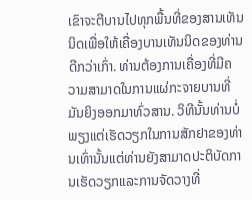ເຂົາຈະຕີບານໄປທຸກພື້ນທີ່ຂອງສານເທັນນິດເພື່ອໃຫ້ເຄື່ອງບານເທັນນິດຂອງທ່ານດີກວ່າເກົ່າ. ທ່ານຕ້ອງການເຄື່ອງທີ່ມີຄວາມສາມາດໃນການແຜ່ກະຈາຍບານທີ່ມັນຍິງອອກມາທົ່ວສານ. ວິທີນັ້ນທ່ານບໍ່ພຽງແຕ່ເຮັດວຽກໃນການສັກຢາຂອງທ່ານເທົ່ານັ້ນແຕ່ທ່ານຍັງສາມາດປະຕິບັດການເຮັດວຽກແລະການຈັດວາງທີ່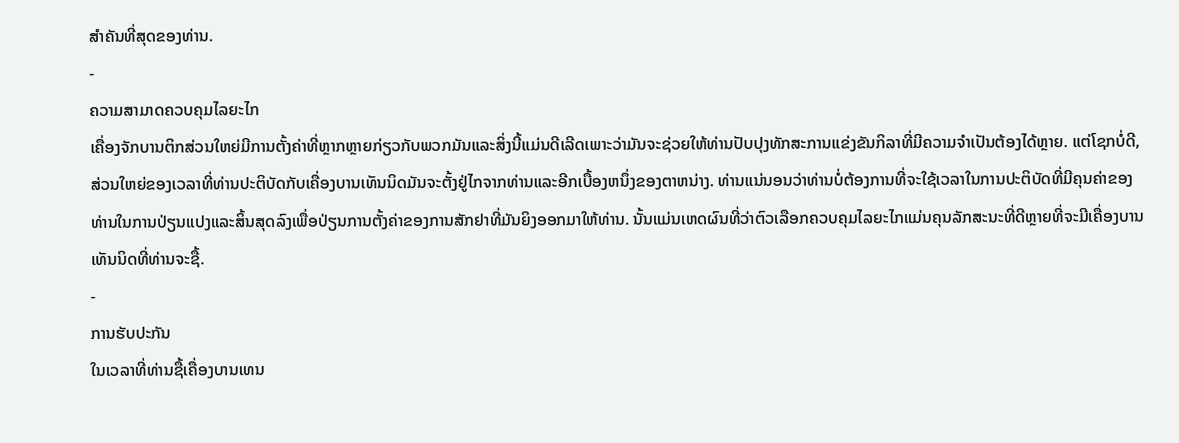ສໍາຄັນທີ່ສຸດຂອງທ່ານ.
-
ຄວາມສາມາດຄວບຄຸມໄລຍະໄກ
ເຄື່ອງຈັກບານຕິກສ່ວນໃຫຍ່ມີການຕັ້ງຄ່າທີ່ຫຼາກຫຼາຍກ່ຽວກັບພວກມັນແລະສິ່ງນີ້ແມ່ນດີເລີດເພາະວ່າມັນຈະຊ່ວຍໃຫ້ທ່ານປັບປຸງທັກສະການແຂ່ງຂັນກິລາທີ່ມີຄວາມຈໍາເປັນຕ້ອງໄດ້ຫຼາຍ. ແຕ່ໂຊກບໍ່ດີ, ສ່ວນໃຫຍ່ຂອງເວລາທີ່ທ່ານປະຕິບັດກັບເຄື່ອງບານເທັນນິດມັນຈະຕັ້ງຢູ່ໄກຈາກທ່ານແລະອີກເບື້ອງຫນຶ່ງຂອງຕາຫນ່າງ. ທ່ານແນ່ນອນວ່າທ່ານບໍ່ຕ້ອງການທີ່ຈະໃຊ້ເວລາໃນການປະຕິບັດທີ່ມີຄຸນຄ່າຂອງທ່ານໃນການປ່ຽນແປງແລະສິ້ນສຸດລົງເພື່ອປ່ຽນການຕັ້ງຄ່າຂອງການສັກຢາທີ່ມັນຍິງອອກມາໃຫ້ທ່ານ. ນັ້ນແມ່ນເຫດຜົນທີ່ວ່າຕົວເລືອກຄວບຄຸມໄລຍະໄກແມ່ນຄຸນລັກສະນະທີ່ດີຫຼາຍທີ່ຈະມີເຄື່ອງບານເທັນນິດທີ່ທ່ານຈະຊື້.
-
ການຮັບປະກັນ
ໃນເວລາທີ່ທ່ານຊື້ເຄື່ອງບານເທນ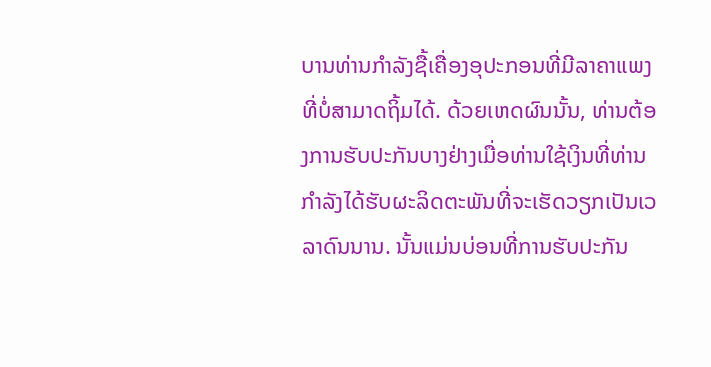ບານທ່ານກໍາລັງຊື້ເຄື່ອງອຸປະກອນທີ່ມີລາຄາແພງທີ່ບໍ່ສາມາດຖິ້ມໄດ້. ດ້ວຍເຫດຜົນນັ້ນ, ທ່ານຕ້ອງການຮັບປະກັນບາງຢ່າງເມື່ອທ່ານໃຊ້ເງິນທີ່ທ່ານກໍາລັງໄດ້ຮັບຜະລິດຕະພັນທີ່ຈະເຮັດວຽກເປັນເວລາດົນນານ. ນັ້ນແມ່ນບ່ອນທີ່ການຮັບປະກັນ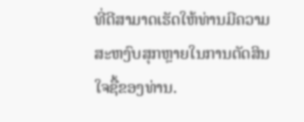ທີ່ດີສາມາດເຮັດໃຫ້ທ່ານມີຄວາມສະຫງົບສຸກຫຼາຍໃນການຕັດສິນໃຈຊື້ຂອງທ່ານ.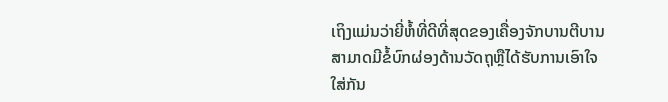ເຖິງແມ່ນວ່າຍີ່ຫໍ້ທີ່ດີທີ່ສຸດຂອງເຄື່ອງຈັກບານຕີບານສາມາດມີຂໍ້ບົກຜ່ອງດ້ານວັດຖຸຫຼືໄດ້ຮັບການເອົາໃຈໃສ່ກັນ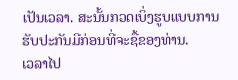ເປັນເວລາ. ສະນັ້ນກວດເບິ່ງຮູບແບບການຮັບປະກັນມີກ່ອນທີ່ຈະຊື້ຂອງທ່ານ.
ເວລາໄປ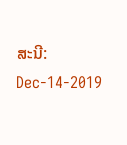ສະນີ: Dec-14-2019